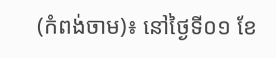(កំពង់ចាម)៖ នៅថ្ងៃទី០១ ខែ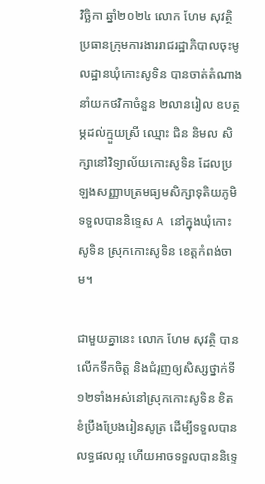វិច្ឆិកា ឆ្នាំ២០២៤ លោក ហែម សុវត្ថិ ប្រធានក្រុមការងាររាជរដ្ឋាភិបាលចុះមូលដ្ឋានឃុំកោះសូទិន បានចាត់តំណាងនាំយកថវិកាចំនួន ២លានរៀល ឧបត្ថម្ភដល់ក្មួយស្រី ឈ្មោះ ជិន និមល សិក្សានៅវិទ្យាល័យកោះសូទិន ដែលប្រឡងសញ្ញាបត្រមធ្យមសិក្សាទុតិយភូមិទទួលបាននិទ្ទេស A នៅក្នុងឃុំកោះសូទិន ស្រុកកោះសូទិន ខេត្តកំពង់ចាម។

ជាមួយគ្នានេះ លោក ហែម សុវត្ថិ បានលើកទឹកចិត្ត និងជំរុញឲ្យសិស្សថ្នាក់ទី១២ទាំងអស់នៅស្រុកកោះសូទិន ខិតខំប្រឹងប្រែងរៀនសូត្រ ដើម្បីទទួលបានលទ្ធផលល្អ ហើយអាចទទួលបាននិទ្ទេ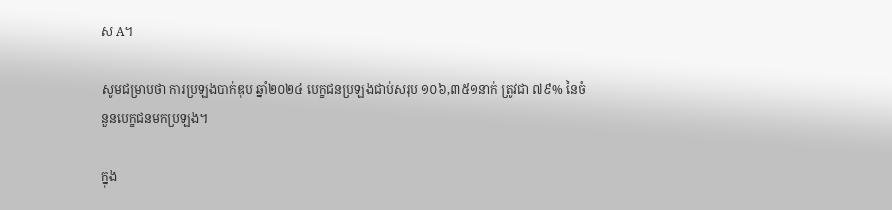ស A។

សូមជម្រាបថា ការប្រឡងបាក់ឌុប ឆ្នាំ២០២៤ បេក្ខជនប្រឡងជាប់សរុប ១០៦,៣៥១នាក់ ត្រូវជា ៧៩% នៃចំនួនបេក្ខជនមកប្រឡង។

ក្នុង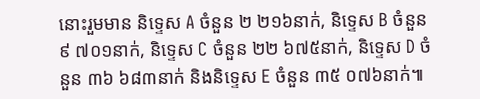នោះរួមមាន និទ្ទេស A ចំនួន ២ ២១៦នាក់, និទ្ទេស B ចំនួន ៩ ៧០១នាក់, និទ្ទេស C ចំនួន ២២ ៦៧៥នាក់, និទ្ទេស D ចំនួន ៣៦ ៦៨៣នាក់ និងនិទ្ទេស E ចំនួន ៣៥ ០៧៦នាក់៕